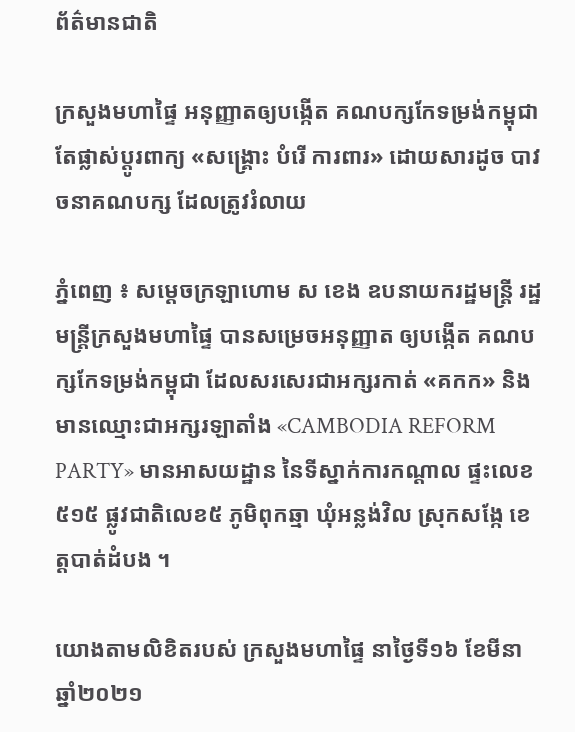ព័ត៌មានជាតិ

ក្រសួងមហាផ្ទៃ អនុញ្ញាតឲ្យបង្កើត គណបក្សកែទម្រង់កម្ពុជា តែផ្លាស់ប្ដូរពាក្យ «សង្គ្រោះ បំរើ ការពារ» ដោយសារដូច បាវចនាគណបក្ស ដែលត្រូវរំលាយ

ភ្នំពេញ ៖ សម្ដេចក្រឡាហោម ស ខេង ឧបនាយករដ្ឋមន្ដ្រី រដ្ឋមន្ដ្រីក្រសួងមហាផ្ទៃ បានសម្រេចអនុញ្ញាត ឲ្យបង្កើត គណបក្សកែទម្រង់កម្ពុជា ដែលសរសេរជាអក្សរកាត់ «គកក» និងមានឈ្មោះជាអក្សរឡាតាំង «CAMBODIA REFORM PARTY» មានអាសយដ្ឋាន នៃទីស្នាក់ការកណ្តាល ផ្ទះលេខ៥១៥ ផ្លូវជាតិលេខ៥ ភូមិពុកឆ្មា ឃុំអន្លង់វិល ស្រុកសង្កែ ខេត្តបាត់ដំបង ។

យោងតាមលិខិតរបស់ ក្រសួងមហាផ្ទៃ នាថ្ងៃទី១៦ ខែមីនា ឆ្នាំ២០២១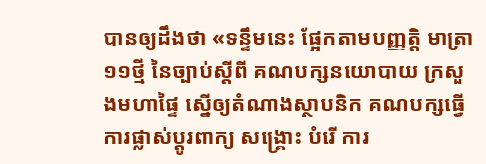បានឲ្យដឹងថា «ទន្ទឹមនេះ ផ្អែកតាមបញ្ញត្តិ មាត្រា១១ថ្មី នៃច្បាប់ស្តីពី គណបក្សនយោបាយ ក្រសួងមហាផ្ទៃ ស្នើឲ្យតំណាងស្ថាបនិក គណបក្សធ្វើការផ្លាស់ប្តូរពាក្យ សង្គ្រោះ បំរើ ការ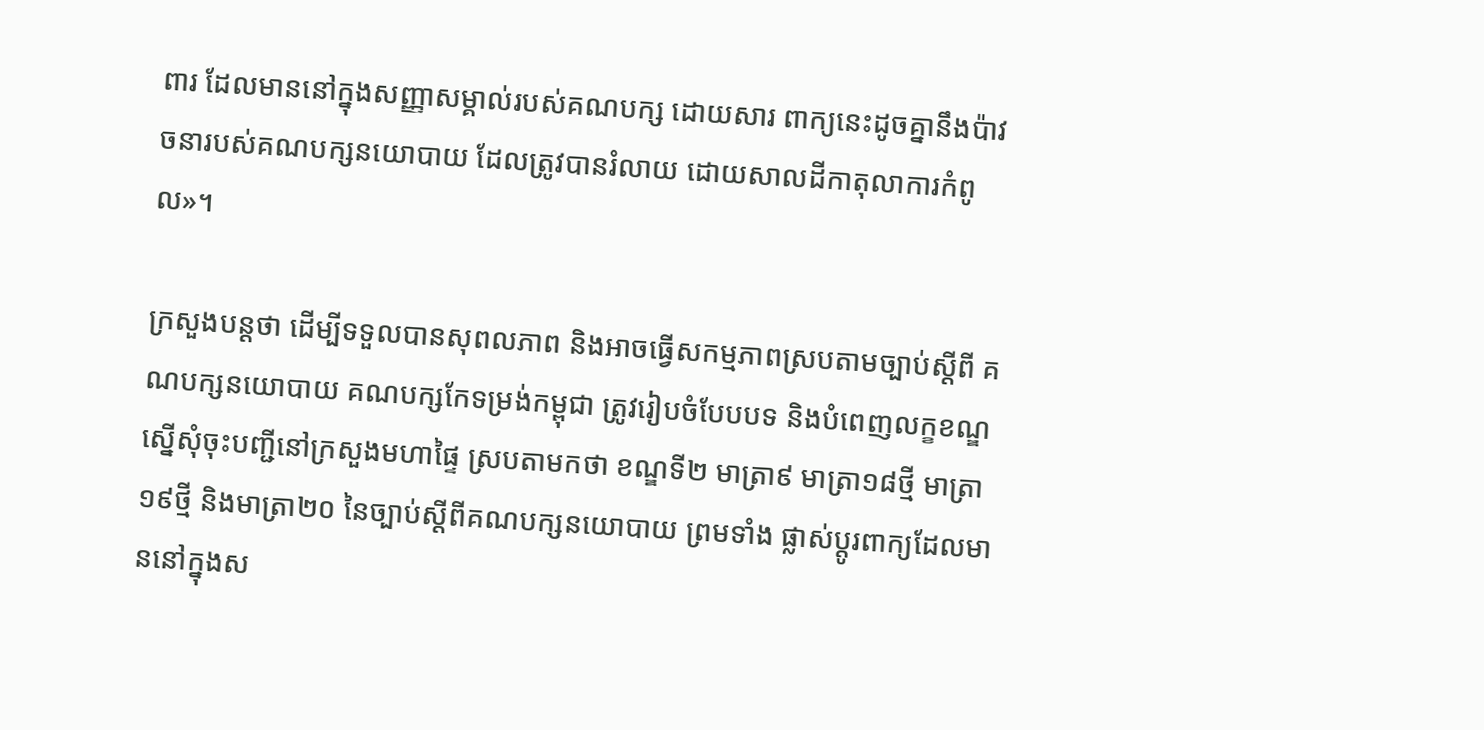ពារ ដែលមាននៅក្នុងសញ្ញាសម្គាល់របស់គណបក្ស ដោយសារ ពាក្យនេះដូចគ្នានឹងប៉ាវចនារបស់គណបក្សនយោបាយ ដែលត្រូវបានរំលាយ ដោយសាលដីកាតុលាការកំពូល»។

ក្រសួងបន្ដថា ដើម្បីទទួលបានសុពលភាព និងអាចធ្វើសកម្មភាពស្របតាមច្បាប់ស្តីពី គណបក្សនយោបាយ គណបក្សកែទម្រង់កម្ពុជា ត្រូវរៀបចំបែបបទ និងបំពេញលក្ខខណ្ឌស្នើសុំចុះបញ្ជីនៅក្រសួងមហាផ្ទៃ ស្របតាមកថា ខណ្ឌទី២ មាត្រា៩ មាត្រា១៨ថ្មី មាត្រា១៩ថ្មី និងមាត្រា២០ នៃច្បាប់ស្តីពីគណបក្សនយោបាយ ព្រមទាំង ផ្លាស់ប្តូរពាក្យដែលមាននៅក្នុងស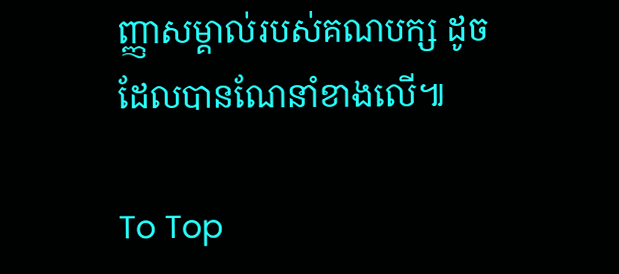ញ្ញាសម្គាល់របស់គណបក្ស ដូចដែលបានណែនាំខាងលើ៕

To Top